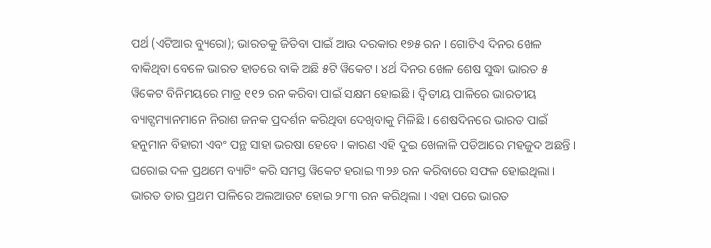ପର୍ଥ (ଏଟିଆର ବ୍ୟୁରୋ); ଭାରତକୁ ଜିତିବା ପାଇଁ ଆଉ ଦରକାର ୧୭୫ ରନ । ଗୋଟିଏ ଦିନର ଖେଳ ବାକିଥିବା ବେଳେ ଭାରତ ହାତରେ ବାକି ଅଛି ୫ଟି ୱିକେଟ । ୪ର୍ଥ ଦିନର ଖେଳ ଶେଷ ସୁଦ୍ଧା ଭାରତ ୫ ୱିକେଟ ବିନିମୟରେ ମାତ୍ର ୧୧୨ ରନ କରିବା ପାଇଁ ସକ୍ଷମ ହୋଇଛି । ଦ୍ୱିତୀୟ ପାଳିରେ ଭାରତୀୟ ବ୍ୟାଟ୍ସମ୍ୟାନମାନେ ନିରାଶ ଜନକ ପ୍ରଦର୍ଶନ କରିଥିବା ଦେଖିବାକୁ ମିଳିଛି । ଶେଷଦିନରେ ଭାରତ ପାଇଁ ହନୁମାନ ବିହାରୀ ଏବଂ ପନ୍ଥ ସାହା ଭରଷା ହେବେ । କାରଣ ଏହି ଦୁଇ ଖେଳାଳି ପଡିଆରେ ମହଜୁଦ ଅଛନ୍ତି ।
ଘରୋଇ ଦଳ ପ୍ରଥମେ ବ୍ୟାଟିଂ କରି ସମସ୍ତ ୱିକେଟ ହରାଇ ୩୨୬ ରନ କରିବାରେ ସଫଳ ହୋଇଥିଲା । ଭାରତ ତାର ପ୍ରଥମ ପାଳିରେ ଅଲଆଉଟ ହୋଇ ୨୮୩ ରନ କରିଥିଲା । ଏହା ପରେ ଭାରତ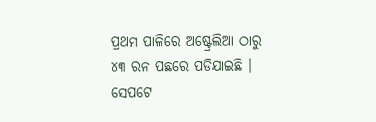ପ୍ରଥମ ପାଳିରେ ଅଷ୍ଟ୍ରେଲିଆ ଠାରୁ ୪୩ ରନ ପଛରେ ପଡିଯାଇଛି । ସେପଟେ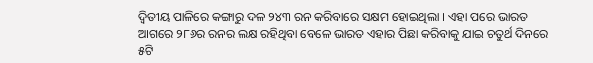ଦ୍ୱିତୀୟ ପାଳିରେ କଙ୍ଗାରୁ ଦଳ ୨୪୩ ରନ କରିବାରେ ସକ୍ଷମ ହୋଇଥିଲା । ଏହା ପରେ ଭାରତ ଆଗରେ ୨୮୬ର ରନର ଲକ୍ଷ ରହିଥିବା ବେଳେ ଭାରତ ଏହାର ପିଛା କରିବାକୁ ଯାଇ ଚତୁର୍ଥ ଦିନରେ ୫ଟି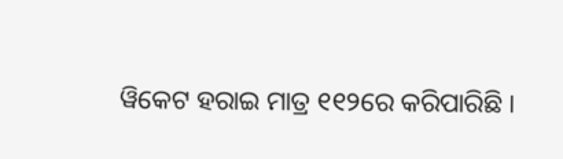ୱିକେଟ ହରାଇ ମାତ୍ର ୧୧୨ରେ କରିପାରିଛି ।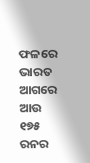ଫଳରେ ଭାରତ ଆଗରେ ଆଉ ୧୭୫ ରନର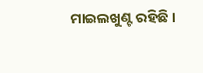ମାଇଲଖୁଣ୍ଟ ରହିଛି ।